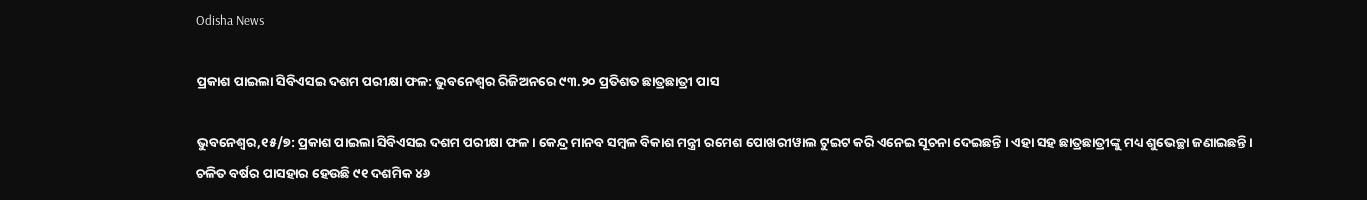Odisha News

ପ୍ରକାଶ ପାଇଲା ସିବିଏସଇ ଦଶମ ପରୀକ୍ଷା ଫଳ: ଭୁବନେଶ୍ୱର ରିଜିଅନରେ ୯୩.୨୦ ପ୍ରତିଶତ ଛାତ୍ରଛାତ୍ରୀ ପାସ

ଭୁବନେଶ୍ୱର,୧୫/୭: ପ୍ରକାଶ ପାଇଲା ସିବିଏସଇ ଦଶମ ପରୀକ୍ଷା ଫଳ । କେନ୍ଦ୍ର ମାନବ ସମ୍ବଳ ବିକାଶ ମନ୍ତ୍ରୀ ରମେଶ ପୋଖରୀୱାଲ ଟୁଇଟ କରି ଏନେଇ ସୂଚନା ଦେଇଛନ୍ତି । ଏହା ସହ ଛାତ୍ରଛାତ୍ରୀଙ୍କୁ ମଧ୍ୟ ଶୁଭେଚ୍ଛା ଜଣାଇଛନ୍ତି । ଚଳିତ ବର୍ଷର ପାସହାର ହେଉଛି ୯୧ ଦଶମିକ ୪୬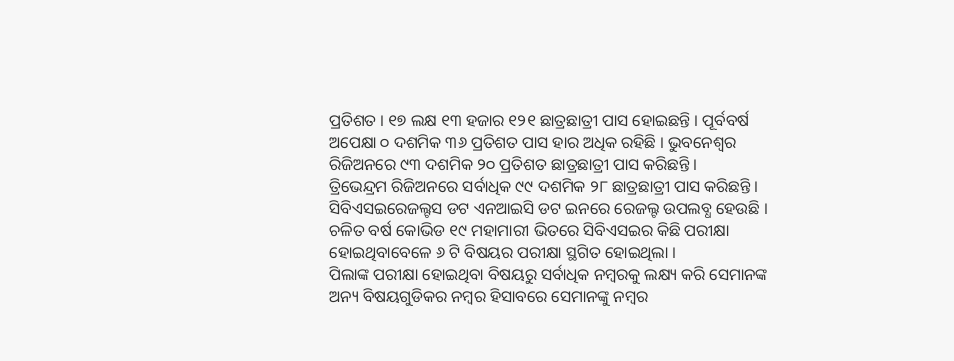ପ୍ରତିଶତ । ୧୭ ଲକ୍ଷ ୧୩ ହଜାର ୧୨୧ ଛାତ୍ରଛାତ୍ରୀ ପାସ ହୋଇଛନ୍ତି । ପୂର୍ବବର୍ଷ ଅପେକ୍ଷା ୦ ଦଶମିକ ୩୬ ପ୍ରତିଶତ ପାସ ହାର ଅଧିକ ରହିଛି । ଭୁବନେଶ୍ୱର ରିଜିଅନରେ ୯୩ ଦଶମିକ ୨୦ ପ୍ରତିଶତ ଛାତ୍ରଛାତ୍ରୀ ପାସ କରିଛନ୍ତି ।
ତ୍ରିଭେନ୍ଦ୍ରମ ରିଜିଅନରେ ସର୍ବାଧିକ ୯୯ ଦଶମିକ ୨୮ ଛାତ୍ରଛାତ୍ରୀ ପାସ କରିଛନ୍ତି । ସିବିଏସଇରେଜଲ୍ଟସ ଡଟ ଏନଆଇସି ଡଟ ଇନରେ ରେଜଲ୍ଟ ଉପଲବ୍ଧ ହେଉଛି । ଚଳିତ ବର୍ଷ କୋଭିଡ ୧୯ ମହାମାରୀ ଭିତରେ ସିବିଏସଇର କିଛି ପରୀକ୍ଷା ହୋଇଥିବାବେଳେ ୬ ଟି ବିଷୟର ପରୀକ୍ଷା ସ୍ଥଗିତ ହୋଇଥିଲା ।
ପିଲାଙ୍କ ପରୀକ୍ଷା ହୋଇଥିବା ବିଷୟରୁ ସର୍ବାଧିକ ନମ୍ୱରକୁ ଲକ୍ଷ୍ୟ କରି ସେମାନଙ୍କ ଅନ୍ୟ ବିଷୟଗୁଡିକର ନମ୍ୱର ହିସାବରେ ସେମାନଙ୍କୁ ନମ୍ୱର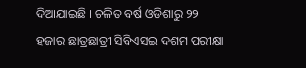ଦିଆଯାଇଛି । ଚଳିତ ବର୍ଷ ଓଡିଶାରୁ ୨୨ ହଜାର ଛାତ୍ରଛାତ୍ରୀ ସିବିଏସଇ ଦଶମ ପରୀକ୍ଷା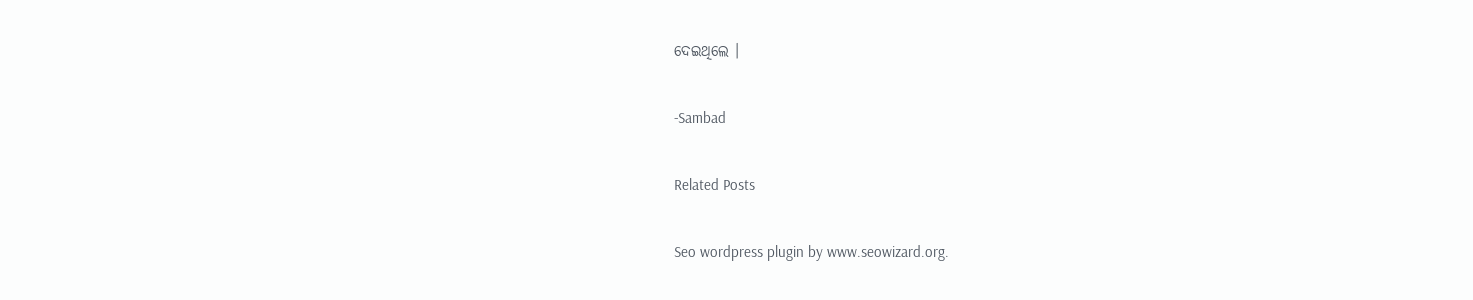ଦେଇଥିଲେ ।

-Sambad

Related Posts

Seo wordpress plugin by www.seowizard.org.